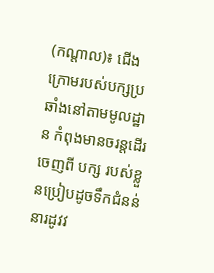(កណ្តាល)៖ ជើងក្រោមរបស់បក្សប្រឆាំងនៅតាមមូលដ្ឋាន កំពុងមានចរន្តដើរចេញពី បក្ស របស់ខ្លួនប្រៀបដូចទឹកជំនន់នារដូវវ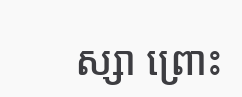ស្សា ព្រោះ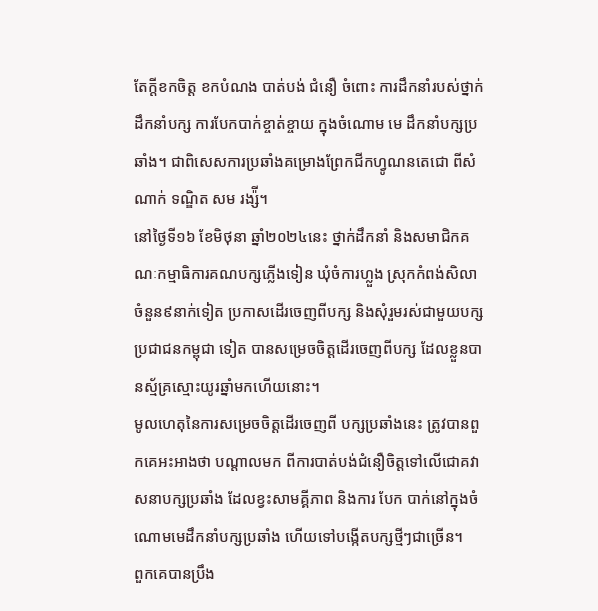តែក្តីខកចិត្ត ខកបំណង បាត់បង់ ជំនឿ ចំពោះ ការដឹកនាំរបស់ថ្នាក់ដឹកនាំបក្ស ការបែកបាក់ខ្ចាត់ខ្ចាយ ក្នុងចំណោម មេ ដឹកនាំបក្សប្រឆាំង។ ជាពិសេសការប្រឆាំងគម្រោងព្រែកជីកហ្វូណនតេជោ ពីសំណាក់ ទណ្ឌិត សម រង្ស៉ី។
នៅថ្ងៃទី១៦ ខែមិថុនា ឆ្នាំ២០២៤នេះ ថ្នាក់ដឹកនាំ និងសមាជិកគណៈកម្មាធិការគណបក្សភ្លើងទៀន ឃុំចំការហ្លួង ស្រុកកំពង់សិលា ចំនួន៩នាក់ទៀត ប្រកាសដើរចេញពីបក្ស និងសុំរួមរស់ជាមួយបក្ស ប្រជាជនកម្ពុជា ទៀត បានសម្រេចចិត្តដើរចេញពីបក្ស ដែលខ្លួនបានស្ម័គ្រស្មោះយូរឆ្នាំមកហើយនោះ។
មូលហេតុនៃការសម្រេចចិត្តដើរចេញពី បក្សប្រឆាំងនេះ ត្រូវបានពួកគេអះអាងថា បណ្តាលមក ពីការបាត់បង់ជំនឿចិត្តទៅលើជោគវាសនាបក្សប្រឆាំង ដែលខ្វះសាមគ្គីភាព និងការ បែក បាក់នៅក្នុងចំណោមមេដឹកនាំបក្សប្រឆាំង ហើយទៅបង្កើតបក្សថ្មីៗជាច្រើន។
ពួកគេបានប្រឹង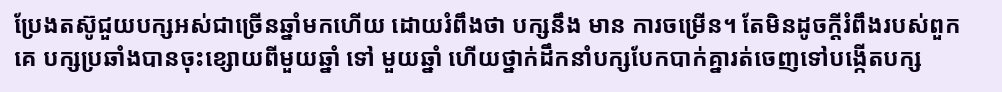ប្រែងតស៊ូជួយបក្សអស់ជាច្រើនឆ្នាំមកហើយ ដោយរំពឹងថា បក្សនឹង មាន ការចម្រើន។ តែមិនដូចក្តីរំពឹងរបស់ពួកគេ បក្សប្រឆាំងបានចុះខ្សោយពីមួយឆ្នាំ ទៅ មួយឆ្នាំ ហើយថ្នាក់ដឹកនាំបក្សបែកបាក់គ្នារត់ចេញទៅបង្កើតបក្ស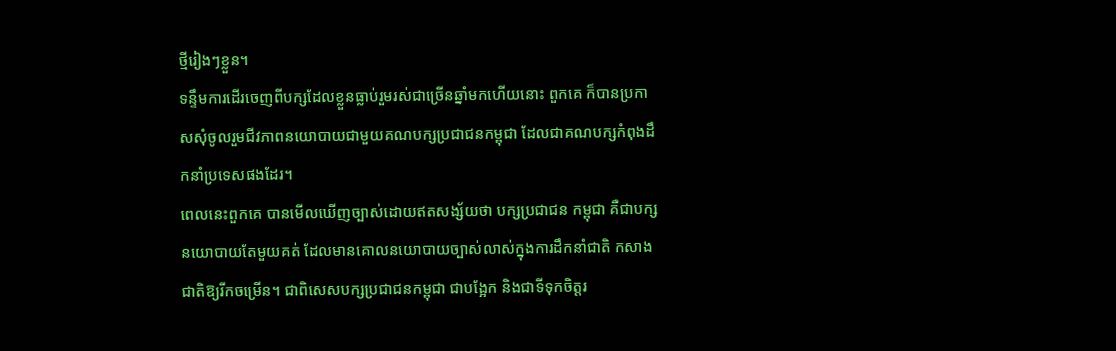ថ្មីរៀងៗខ្លួន។
ទន្ទឹមការដើរចេញពីបក្សដែលខ្លួនធ្លាប់រួមរស់ជាច្រើនឆ្នាំមកហើយនោះ ពួកគេ ក៏បានប្រកាសសុំចូលរួមជីវភាពនយោបាយជាមួយគណបក្សប្រជាជនកម្ពុជា ដែលជាគណបក្សកំពុងដឹកនាំប្រទេសផងដែរ។
ពេលនេះពួកគេ បានមើលឃើញច្បាស់ដោយឥតសង្ស័យថា បក្សប្រជាជន កម្ពុជា គឺជាបក្សនយោបាយតែមួយគត់ ដែលមានគោលនយោបាយច្បាស់លាស់ក្នុងការដឹកនាំជាតិ កសាងជាតិឱ្យរីកចម្រើន។ ជាពិសេសបក្សប្រជាជនកម្ពុជា ជាបង្អែក និងជាទីទុកចិត្តរ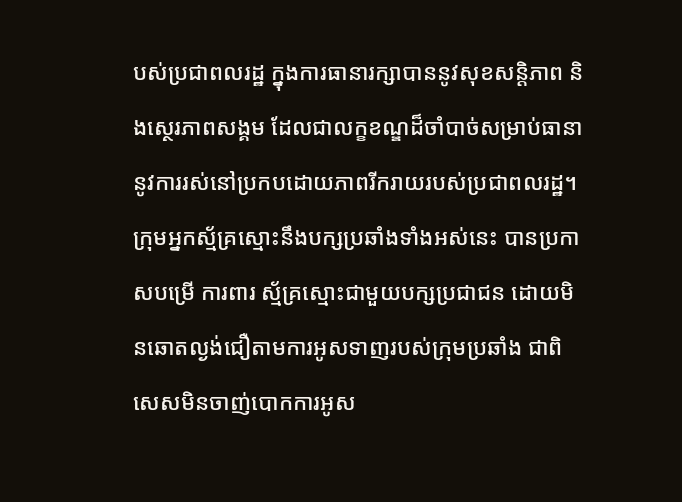បស់ប្រជាពលរដ្ឋ ក្នុងការធានារក្សាបាននូវសុខសន្តិភាព និងស្ថេរភាពសង្គម ដែលជាលក្ខខណ្ឌដ៏ចាំបាច់សម្រាប់ធានានូវការរស់នៅប្រកបដោយភាពរីករាយរបស់ប្រជាពលរដ្ឋ។
ក្រុមអ្នកស្ម័គ្រស្មោះនឹងបក្សប្រឆាំងទាំងអស់នេះ បានប្រកាសបម្រើ ការពារ ស្ម័គ្រស្មោះជាមួយបក្សប្រជាជន ដោយមិនឆោតល្ងង់ជឿតាមការអូសទាញរបស់ក្រុមប្រឆាំង ជាពិសេសមិនចាញ់បោកការអូស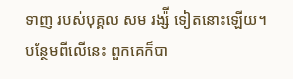ទាញ របស់បុគ្គល សម រង្ស៉ី ទៀតនោះឡើយ។
បន្ថែមពីលើនេះ ពួកគេក៏បា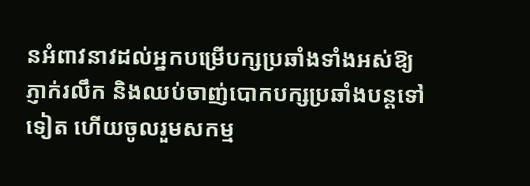នអំពាវនាវដល់អ្នកបម្រើបក្សប្រឆាំងទាំងអស់ឱ្យភ្ញាក់រលឹក និងឈប់ចាញ់បោកបក្សប្រឆាំងបន្តទៅទៀត ហើយចូលរួមសកម្ម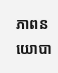ភាពនយោបា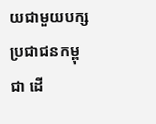យជាមួយបក្សប្រជាជនកម្ពុជា ដើ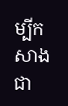ម្បីកសាងជា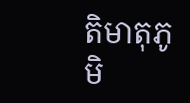តិមាតុភូមិ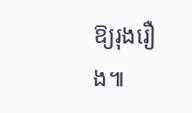ឱ្យរុងរឿង៕